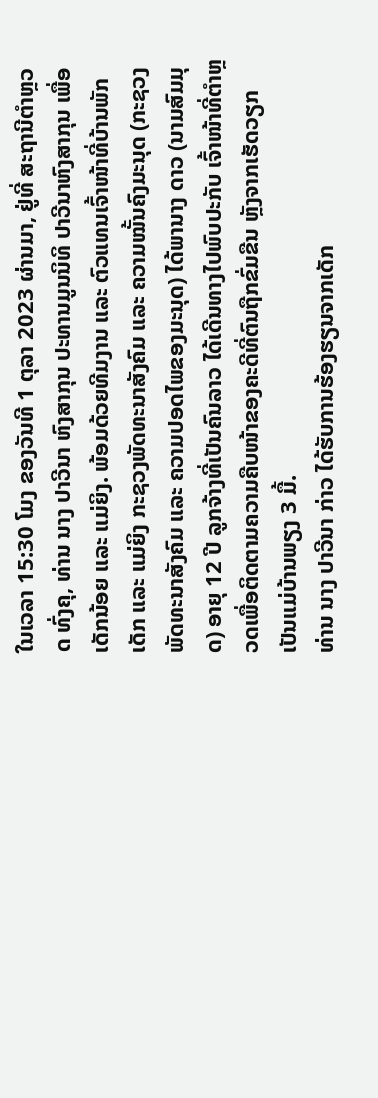ໃນເວລາ 15:30 ໂມງ ຂອງວັນທີ 1 ຕຸລາ 2023 ຜ່ານມາ, ຢູ່ທີ່ ສະຖານີຕຳຫຼວດ ທົ່ງຄຸ, ທ່ານ ນາງ ປາວີນາ ຫົງສາກຸນ ປະທານມູນນິທິ ປາວີນາຫົງສາກຸນ ເພື່ອເດັກນ້ອຍ ແລະ ແມ່ຍິງ. ພ້ອມດ້ວຍທີມງານ ແລະ ຕົວແທນເຈົ້າໜ້າທີ່ບ້ານພັກເດັກ ແລະ ແມ່ຍິງ ກະຊວງພັດທະນາສັງຄົມ ແລະ ຄວາມໝັ້ນຄົງມະນຸດ (ກະຊວງພັດທະນາສັງຄົມ ແລະ ຄວາມປອດໄພຂອງມະນຸດ) ໄດ້ພານາງ ດາວ (ນາມສົມມຸດ) ອາຍຸ 12 ປີ ລູກຈ້າງທີ່ເປັນຄົນລາວ ໄດ້ເດີນທາງໄປພົບປະກັບ ເຈົ້າໜ້າທີ່ຕຳຫຼວດເພື່ອຕິດຕາມຄວາມຄືບໜ້າຂອງຄະດີທີ່ຕົນຖືກຂົ່ມຂືນ ຫຼັງຈາກເຮັດວຽກເປັນແມ່ບ້ານພຽງ 3 ມື້.
ທ່ານ ນາງ ປາວີນາ ກ່າວ ໄດ້ຮັບການຮ້ອງຮຽນຈາກເດັກ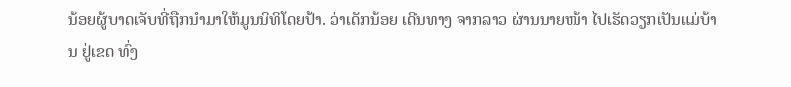ນ້ອຍຜູ້ບາດເຈັບທີ່ຖືກນໍາມາໃຫ້ມູນນິທິໂດຍປ້າ. ວ່າເດັກນ້ອຍ ເດີນທາງ ຈາກລາວ ຜ່ານນາຍໜ້າ ໄປເຮັດວຽກເປັນແມ່ບ້ານ ຢູ່ເຂດ ທົ່ງ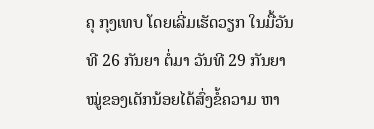ຄຸ ກຸງເທບ ໂດຍເລີ່ມເຮັດວຽກ ໃນມື້ວັນທີ 26 ກັນຍາ ຕໍ່ມາ ວັນທີ 29 ກັນຍາ ໝູ່ຂອງເດັກນ້ອຍໄດ້ສົ່ງຂໍ້ຄວາມ ຫາ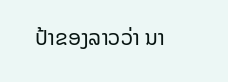ປ້າຂອງລາວວ່າ ນາ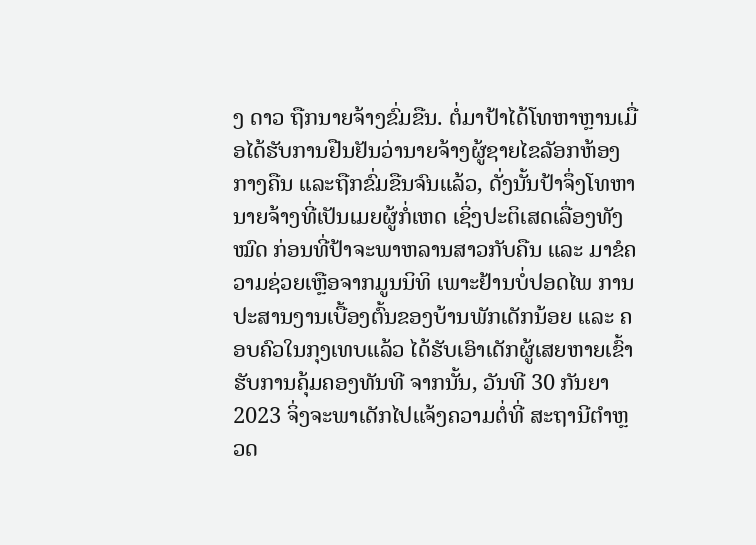ງ ດາວ ຖືກນາຍຈ້າງຂົ່ມຂືນ. ຕໍ່ມາປ້າໄດ້ໂທຫາຫຼານເມື່ອໄດ້ຮັບການຢືນຢັນວ່ານາຍຈ້າງຜູ້ຊາຍໄຂລັອກຫ້ອງກາງຄືນ ແລະຖືກຂົ່ມຂືນຈົນແລ້ວ, ດັ່ງນັ້ນປ້າຈຶ່ງໂທຫານາຍຈ້າງທີ່ເປັນເມຍຜູ້ກໍ່ເຫດ ເຊິ່ງປະຕິເສດເລື່ອງທັງໝົດ ກ່ອນທີ່ປ້າຈະພາຫລານສາວກັບຄືນ ແລະ ມາຂໍຄວາມຊ່ວຍເຫຼືອຈາກມູນນິທິ ເພາະຢ້ານບໍ່ປອດໄພ ການປະສານງານເບື້ອງຕົ້ນຂອງບ້ານພັກເດັກນ້ອຍ ແລະ ຄອບຄົວໃນກຸງເທບແລ້ວ ໄດ້ຮັບເອົາເດັກຜູ້ເສຍຫາຍເຂົ້າຮັບການຄຸ້ມຄອງທັນທີ ຈາກນັ້ນ, ວັນທີ 30 ກັນຍາ 2023 ຈິ່ງຈະພາເດັກໄປແຈ້ງຄວາມຕໍ່ທີ່ ສະຖານີຕຳຫຼວດ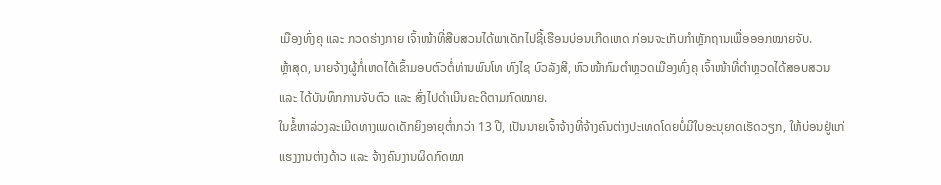ເມືອງທົ່ງຄຸ ແລະ ກວດຮ່າງກາຍ ເຈົ້າໜ້າທີ່ສືບສວນໄດ້ພາເດັກໄປຊີ້ເຮືອນບ່ອນເກີດເຫດ ກ່ອນຈະເກັບກຳຫຼັກຖານເພື່ອອອກໝາຍຈັບ.
ຫຼ້າສຸດ, ນາຍຈ້າງຜູ້ກໍ່ເຫດໄດ້ເຂົ້າມອບຕົວຕໍ່ທ່ານພົນໂທ ທົງໄຊ ບົວລັງສີ, ຫົວໜ້າກົມຕຳຫຼວດເມືອງທົ່ງຄຸ ເຈົ້າໜ້າທີ່ຕຳຫຼວດໄດ້ສອບສວນ ແລະ ໄດ້ບັນທຶກການຈັບຕົວ ແລະ ສົ່ງໄປດຳເນີນຄະດີຕາມກົດໝາຍ.
ໃນຂໍ້ຫາລ່ວງລະເມີດທາງເພດເດັກຍິງອາຍຸຕ່ຳກວ່າ 13 ປີ, ເປັນນາຍເຈົ້າຈ້າງທີ່ຈ້າງຄົນຕ່າງປະເທດໂດຍບໍ່ມີໃບອະນຸຍາດເຮັດວຽກ, ໃຫ້ບ່ອນຢູ່ແກ່ແຮງງານຕ່າງດ້າວ ແລະ ຈ້າງຄົນງານຜິດກົດໝາ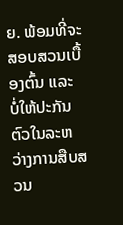ຍ. ພ້ອມທີ່ຈະສອບສວນເບື້ອງຕົ້ນ ແລະ ບໍ່ໃຫ້ປະກັນຕົວໃນລະຫວ່າງການສືບສວນ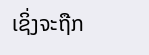ເຊິ່ງຈະຖືກ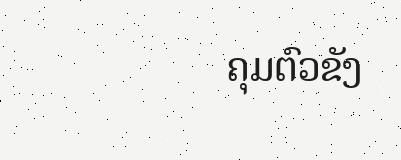ຄຸມຕົວຂັງ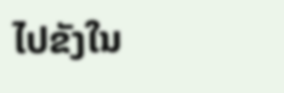ໄປຂັງໃນ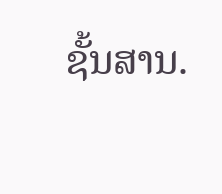ຊັ້ນສານ.